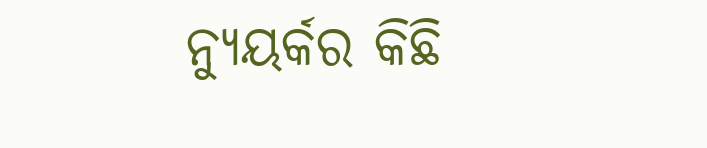ନ୍ୟୁୟର୍କର କିଛି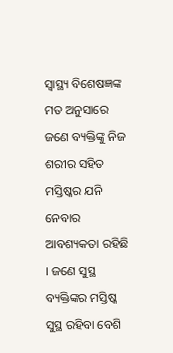ସ୍ୱାସ୍ଥ୍ୟ ବିଶେଷଜ୍ଞଙ୍କ ମତ ଅନୁସାରେ ଜଣେ ବ୍ୟକ୍ତିଙ୍କୁ ନିଜ ଶରୀର ସହିତ ମସ୍ତିଷ୍କର ଯନି ନେବାର ଆବଶ୍ୟକତା ରହିଛି । ଜଣେ ସୁସ୍ଥ ବ୍ୟକ୍ତିଙ୍କର ମସ୍ତିଷ୍କ ସୁସ୍ଥ ରହିବା ବେଶି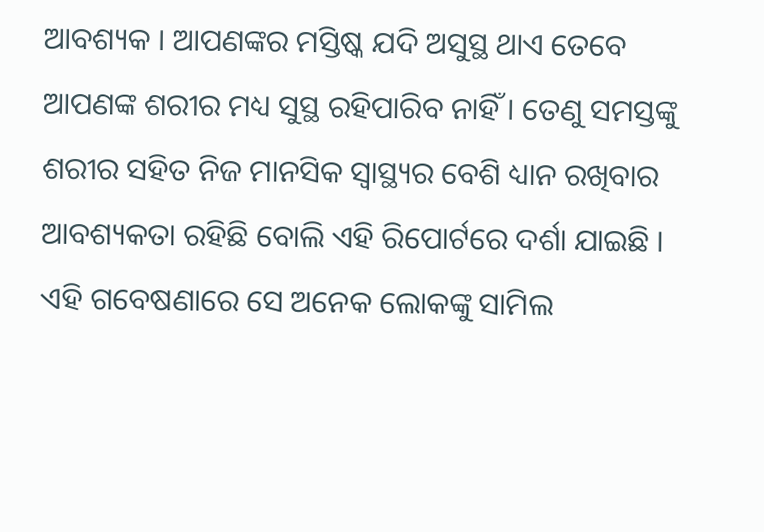ଆବଶ୍ୟକ । ଆପଣଙ୍କର ମସ୍ତିଷ୍କ ଯଦି ଅସୁସ୍ଥ ଥାଏ ତେବେ ଆପଣଙ୍କ ଶରୀର ମଧ୍ୟ ସୁସ୍ଥ ରହିପାରିବ ନାହିଁ । ତେଣୁ ସମସ୍ତଙ୍କୁ ଶରୀର ସହିତ ନିଜ ମାନସିକ ସ୍ୱାସ୍ଥ୍ୟର ବେଶି ଧ୍ୟାନ ରଖିବାର ଆବଶ୍ୟକତା ରହିଛି ବୋଲି ଏହି ରିପୋର୍ଟରେ ଦର୍ଶା ଯାଇଛି । ଏହି ଗବେଷଣାରେ ସେ ଅନେକ ଲୋକଙ୍କୁ ସାମିଲ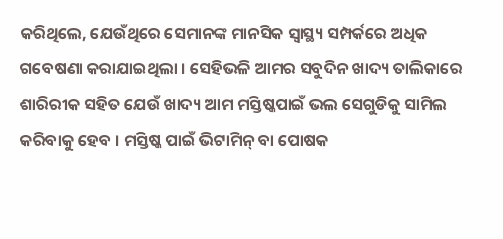କରିଥିଲେ, ଯେଉଁଥିରେ ସେମାନଙ୍କ ମାନସିକ ସ୍ୱାସ୍ଥ୍ୟ ସମ୍ପର୍କରେ ଅଧିକ ଗବେଷଣା କରାଯାଇଥିଲା । ସେହିଭଳି ଆମର ସବୁଦିନ ଖାଦ୍ୟ ତାଲିକାରେ ଶାରିରୀକ ସହିତ ଯେଉଁ ଖାଦ୍ୟ ଆମ ମସ୍ତିଷ୍କପାଇଁ ଭଲ ସେଗୁଡିକୁ ସାମିଲ କରିବାକୁ ହେବ । ମସ୍ତିଷ୍କ ପାଇଁ ଭିଟାମିନ୍ ବା ପୋଷକ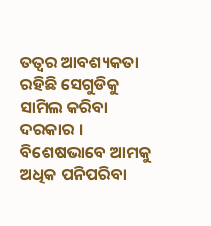ତତ୍ୱର ଆବଶ୍ୟକତା ରହିଛି ସେଗୁଡିକୁ ସାମିଲ କରିବା ଦରକାର । ବିଶେଷଭାବେ ଆମକୁ ଅଧିକ ପନିପରିବା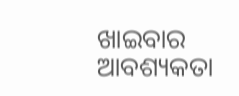ଖାଇବାର ଆବଶ୍ୟକତା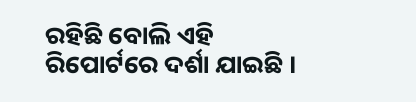ରହିଛି ବୋଲି ଏହି ରିପୋର୍ଟରେ ଦର୍ଶା ଯାଇଛି ।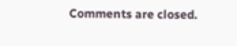Comments are closed.